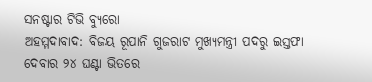ସନଷ୍ଟାର ଟିଭି ବ୍ୟୁରୋ
ଅହମ୍ମଦାବାଦ: ବିଜୟ ରୂପାନି ଗୁଜରାଟ ମୁଖ୍ୟମନ୍ତ୍ରୀ ପଦରୁ ଇସ୍ତଫା ଦେବାର ୨୪ ଘଣ୍ଟା ଭିତରେ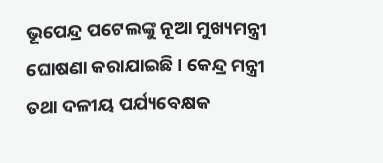ଭୂପେନ୍ଦ୍ର ପଟେଲଙ୍କୁ ନୂଆ ମୁଖ୍ୟମନ୍ତ୍ରୀ ଘୋଷଣା କରାଯାଇଛି । କେନ୍ଦ୍ର ମନ୍ତ୍ରୀ ତଥା ଦଳୀୟ ପର୍ଯ୍ୟବେକ୍ଷକ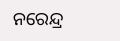ନରେନ୍ଦ୍ର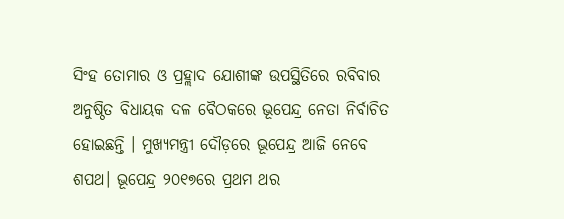ସିଂହ ତୋମାର ଓ ପ୍ରହ୍ଲାଦ ଯୋଶୀଙ୍କ ଉପସ୍ଥିତିରେ ରବିବାର ଅନୁଷ୍ଠିତ ବିଧାୟକ ଦଳ ବୈଠକରେ ଭୂପେନ୍ଦ୍ର ନେତା ନିର୍ବାଚିତ ହୋଇଛନ୍ତି । ମୁଖ୍ୟମନ୍ତ୍ରୀ ଦୌଡ଼ରେ ଭୂପେନ୍ଦ୍ର ଆଜି ନେବେ ଶପଥ। ଭୂପେନ୍ଦ୍ର ୨୦୧୭ରେ ପ୍ରଥମ ଥର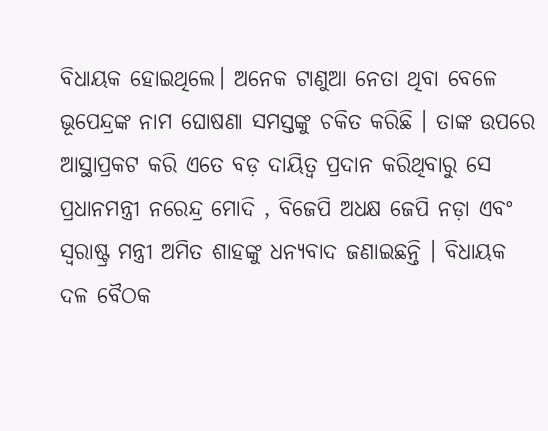ବିଧାୟକ ହୋଇଥିଲେ। ଅନେକ ଟାଣୁଆ ନେତା ଥିବା ବେଳେ ଭୂପେନ୍ଦ୍ରଙ୍କ ନାମ ଘୋଷଣା ସମସ୍ତଙ୍କୁ ଚକିତ କରିଛି । ତାଙ୍କ ଉପରେ ଆସ୍ଥାପ୍ରକଟ କରି ଏତେ ବଡ଼ ଦାୟିତ୍ବ ପ୍ରଦାନ କରିଥିବାରୁ ସେ ପ୍ରଧାନମନ୍ତ୍ରୀ ନରେନ୍ଦ୍ର ମୋଦି , ବିଜେପି ଅଧକ୍ଷ ଜେପି ନଡ଼ା ଏବଂ ସ୍ବରାଷ୍ଟ୍ର ମନ୍ତ୍ରୀ ଅମିତ ଶାହଙ୍କୁ ଧନ୍ୟବାଦ ଜଣାଇଛନ୍ତି । ବିଧାୟକ ଦଳ ବୈଠକ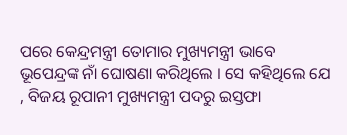ପରେ କେନ୍ଦ୍ରମନ୍ତ୍ରୀ ତୋମାର ମୁଖ୍ୟମନ୍ତ୍ରୀ ଭାବେ ଭୂପେନ୍ଦ୍ରଙ୍କ ନାଁ ଘୋଷଣା କରିଥିଲେ । ସେ କହିଥିଲେ ଯେ , ବିଜୟ ରୂପାନୀ ମୁଖ୍ୟମନ୍ତ୍ରୀ ପଦରୁ ଇସ୍ତଫା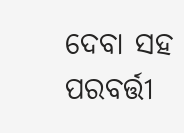ଦେବା ସହ ପରବର୍ତ୍ତୀ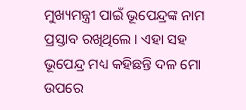ମୁଖ୍ୟମନ୍ତ୍ରୀ ପାଇଁ ଭୂପେନ୍ଦ୍ରଙ୍କ ନାମ ପ୍ରସ୍ତାବ ରଖିଥିଲେ। ଏହା ସହ ଭୂପେନ୍ଦ୍ର ମଧ୍ୟ କହିଛନ୍ତି ଦଳ ମୋ ଉପରେ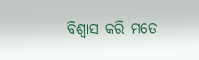ବିଶ୍ବାସ କରି ମତେ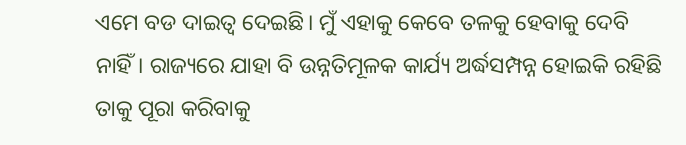ଏମେ ବଡ ଦାଇତ୍ବ ଦେଇଛି। ମୁଁ ଏହାକୁ କେବେ ତଳକୁ ହେବାକୁ ଦେବି ନାହିଁ। ରାଜ୍ୟରେ ଯାହା ବି ଉନ୍ନତିମୂଳକ କାର୍ଯ୍ୟ ଅର୍ଦ୍ଧସମ୍ପନ୍ନ ହୋଇକି ରହିଛି ତାକୁ ପୂରା କରିବାକୁ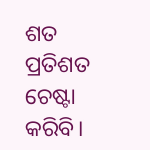ଶତ ପ୍ରତିଶତ ଚେଷ୍ଟା କରିବି।